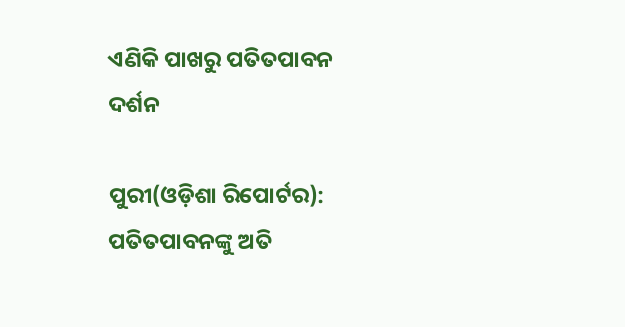ଏଣିକି ପାଖରୁ ପତିତପାବନ ଦର୍ଶନ

ପୁରୀ(ଓଡ଼ିଶା ରିପୋର୍ଟର): ପତିତପାବନଙ୍କୁ ଅତି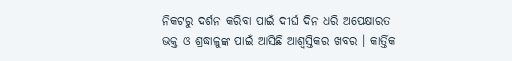ନିକଟରୁ ଦର୍ଶନ କରିବା ପାଇଁ ଦୀର୍ଘ ଦିନ ଧରି ଅପେକ୍ଷାରତ ଭକ୍ତ ଓ ଶ୍ରଦ୍ଧାଳୁଙ୍କ ପାଇଁ ଆସିଛି ଆଶ୍ୱସ୍ତିକର ଖବର । କାର୍ତ୍ତିକ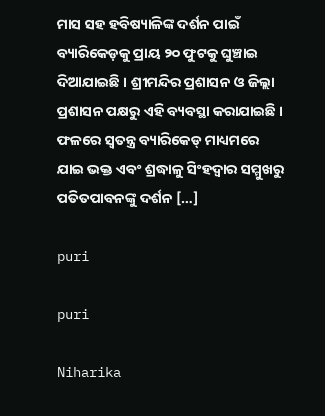ମାସ ସହ ହବିଷ୍ୟାଳିଙ୍କ ଦର୍ଶନ ପାଇଁ ବ୍ୟାରିକେଡ଼କୁ ପ୍ରାୟ ୨୦ ଫୁଟକୁ ଘୁଞ୍ଚାଇ ଦିଆଯାଇଛି । ଶ୍ରୀମନ୍ଦିର ପ୍ରଶାସନ ଓ ଜିଲ୍ଲା ପ୍ରଶାସନ ପକ୍ଷରୁ ଏହି ବ୍ୟବସ୍ଥା କରାଯାଇଛି । ଫଳରେ ସ୍ୱତନ୍ତ୍ର ବ୍ୟାରିକେଡ୍ ମାଧ୍ୟମରେ ଯାଇ ଭକ୍ତ ଏବଂ ଶ୍ରଦ୍ଧାଳୁ ସିଂହଦ୍ୱାର ସମ୍ମୁଖରୁ ପତିତପାବନଙ୍କୁ ଦର୍ଶନ […]

puri

puri

Niharika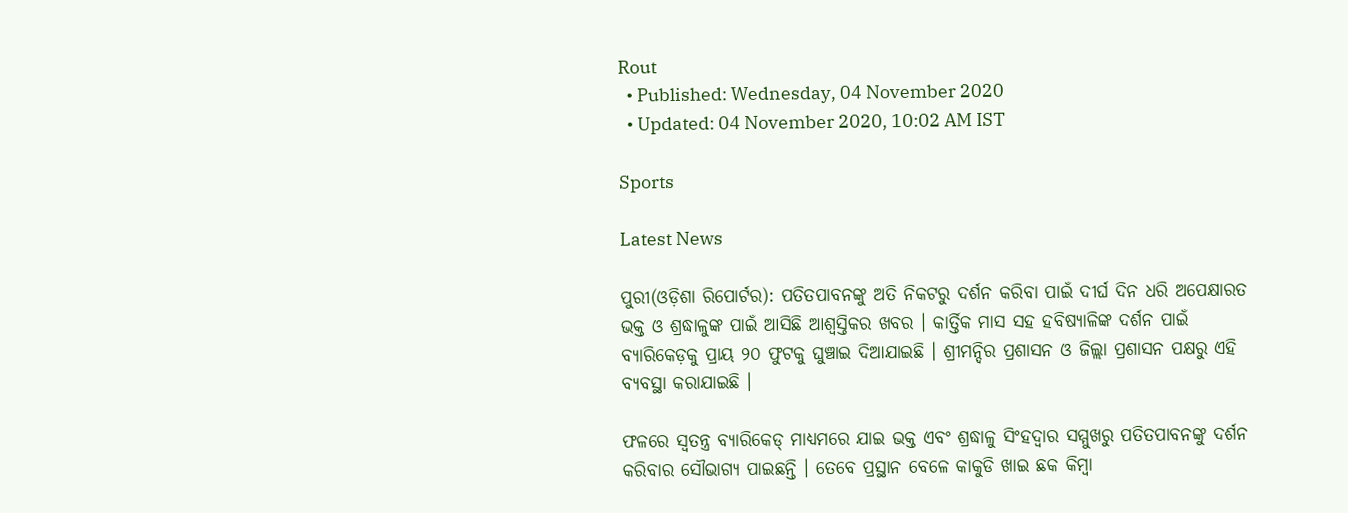Rout
  • Published: Wednesday, 04 November 2020
  • Updated: 04 November 2020, 10:02 AM IST

Sports

Latest News

ପୁରୀ(ଓଡ଼ିଶା ରିପୋର୍ଟର): ପତିତପାବନଙ୍କୁ ଅତି ନିକଟରୁ ଦର୍ଶନ କରିବା ପାଇଁ ଦୀର୍ଘ ଦିନ ଧରି ଅପେକ୍ଷାରତ ଭକ୍ତ ଓ ଶ୍ରଦ୍ଧାଳୁଙ୍କ ପାଇଁ ଆସିଛି ଆଶ୍ୱସ୍ତିକର ଖବର । କାର୍ତ୍ତିକ ମାସ ସହ ହବିଷ୍ୟାଳିଙ୍କ ଦର୍ଶନ ପାଇଁ ବ୍ୟାରିକେଡ଼କୁ ପ୍ରାୟ ୨୦ ଫୁଟକୁ ଘୁଞ୍ଚାଇ ଦିଆଯାଇଛି । ଶ୍ରୀମନ୍ଦିର ପ୍ରଶାସନ ଓ ଜିଲ୍ଲା ପ୍ରଶାସନ ପକ୍ଷରୁ ଏହି ବ୍ୟବସ୍ଥା କରାଯାଇଛି ।

ଫଳରେ ସ୍ୱତନ୍ତ୍ର ବ୍ୟାରିକେଡ୍ ମାଧ୍ୟମରେ ଯାଇ ଭକ୍ତ ଏବଂ ଶ୍ରଦ୍ଧାଳୁ ସିଂହଦ୍ୱାର ସମ୍ମୁଖରୁ ପତିତପାବନଙ୍କୁ ଦର୍ଶନ କରିବାର ସୌଭାଗ୍ୟ ପାଇଛନ୍ତି । ତେବେ ପ୍ରସ୍ଥାନ ବେଳେ କାକୁଡି ଖାଇ ଛକ କିମ୍ବା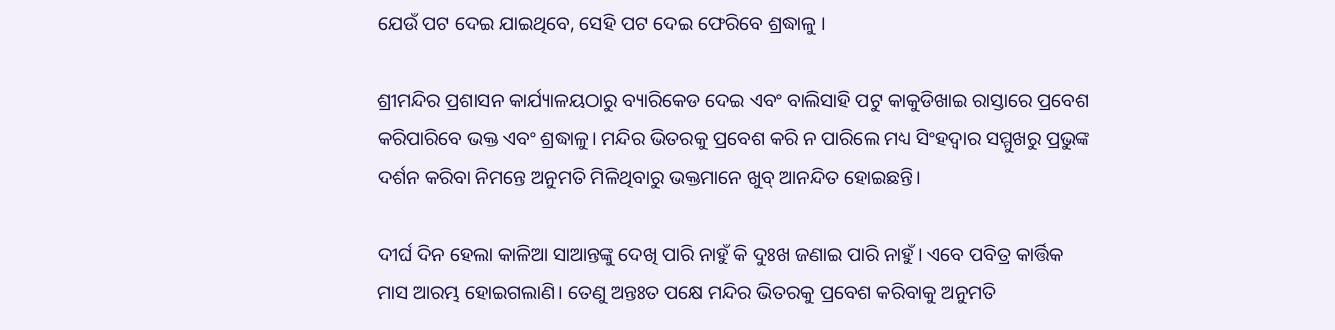ଯେଉଁ ପଟ ଦେଇ ଯାଇଥିବେ, ସେହି ପଟ ଦେଇ ଫେରିବେ ଶ୍ରଦ୍ଧାଳୁ ।

ଶ୍ରୀମନ୍ଦିର ପ୍ରଶାସନ କାର୍ଯ୍ୟାଳୟଠାରୁ ବ୍ୟାରିକେଡ ଦେଇ ଏବଂ ବାଲିସାହି ପଟୁ କାକୁଡିଖାଇ ରାସ୍ତାରେ ପ୍ରବେଶ କରିପାରିବେ ଭକ୍ତ ଏବଂ ଶ୍ରଦ୍ଧାଳୁ। ମନ୍ଦିର ଭିତରକୁ ପ୍ରବେଶ କରି ନ ପାରିଲେ ମଧ୍ୟ ସିଂହଦ୍ୱାର ସମ୍ମୁଖରୁ ପ୍ରଭୁଙ୍କ ଦର୍ଶନ କରିବା ନିମନ୍ତେ ଅନୁମତି ମିଳିଥିବାରୁ ଭକ୍ତମାନେ ଖୁବ୍‌ ଆନନ୍ଦିତ ହୋଇଛନ୍ତି।

ଦୀର୍ଘ ଦିନ ହେଲା କାଳିଆ ସାଆନ୍ତଙ୍କୁ ଦେଖି ପାରି ନାହୁଁ କି ଦୁଃଖ ଜଣାଇ ପାରି ନାହୁଁ। ଏବେ ପବିତ୍ର କାର୍ତ୍ତିକ ମାସ ଆରମ୍ଭ ହୋଇଗଲାଣି। ତେଣୁ ଅନ୍ତଃତ ପକ୍ଷେ ମନ୍ଦିର ଭିତରକୁ ପ୍ରବେଶ କରିବାକୁ ଅନୁମତି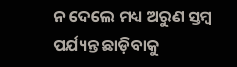ନ ଦେଲେ ମଧ୍ୟ ଅରୁଣ ସ୍ତମ୍ବ ପର୍ଯ୍ୟନ୍ତ ଛାଡ଼ିବାକୁ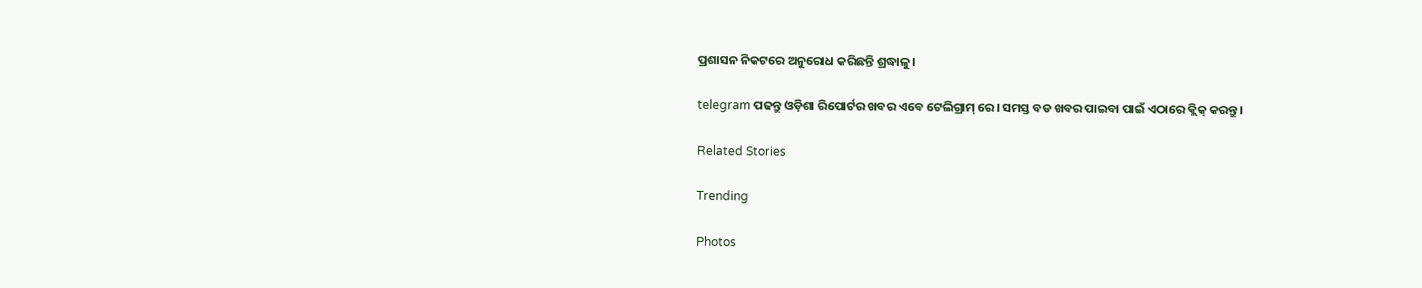ପ୍ରଶାସନ ନିକଟରେ ଅନୁରୋଧ କରିଛନ୍ତି ଶ୍ରଦ୍ଧାଳୁ।

telegram ପଢନ୍ତୁ ଓଡ଼ିଶା ରିପୋର୍ଟର ଖବର ଏବେ ଟେଲିଗ୍ରାମ୍ ରେ। ସମସ୍ତ ବଡ ଖବର ପାଇବା ପାଇଁ ଏଠାରେ କ୍ଲିକ୍ କରନ୍ତୁ।

Related Stories

Trending

Photos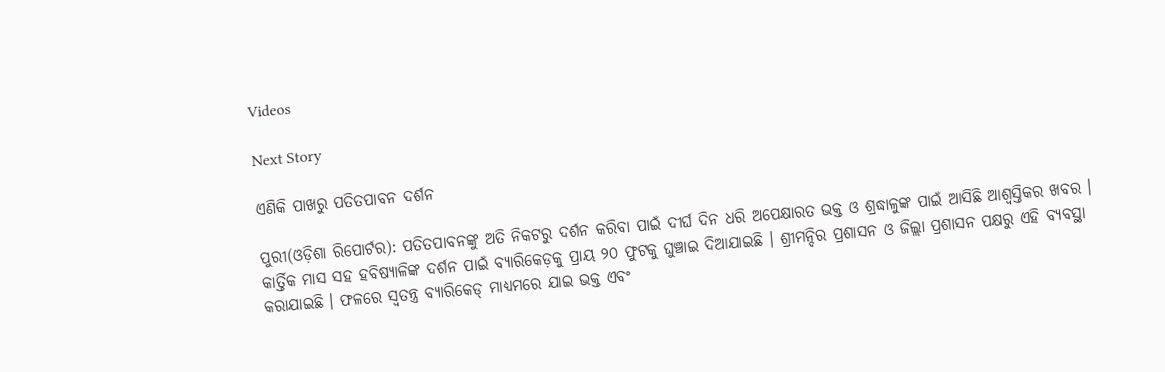Videos

Next Story

ଏଣିକି ପାଖରୁ ପତିତପାବନ ଦର୍ଶନ

ପୁରୀ(ଓଡ଼ିଶା ରିପୋର୍ଟର): ପତିତପାବନଙ୍କୁ ଅତି ନିକଟରୁ ଦର୍ଶନ କରିବା ପାଇଁ ଦୀର୍ଘ ଦିନ ଧରି ଅପେକ୍ଷାରତ ଭକ୍ତ ଓ ଶ୍ରଦ୍ଧାଳୁଙ୍କ ପାଇଁ ଆସିଛି ଆଶ୍ୱସ୍ତିକର ଖବର । କାର୍ତ୍ତିକ ମାସ ସହ ହବିଷ୍ୟାଳିଙ୍କ ଦର୍ଶନ ପାଇଁ ବ୍ୟାରିକେଡ଼କୁ ପ୍ରାୟ ୨୦ ଫୁଟକୁ ଘୁଞ୍ଚାଇ ଦିଆଯାଇଛି । ଶ୍ରୀମନ୍ଦିର ପ୍ରଶାସନ ଓ ଜିଲ୍ଲା ପ୍ରଶାସନ ପକ୍ଷରୁ ଏହି ବ୍ୟବସ୍ଥା କରାଯାଇଛି । ଫଳରେ ସ୍ୱତନ୍ତ୍ର ବ୍ୟାରିକେଡ୍ ମାଧ୍ୟମରେ ଯାଇ ଭକ୍ତ ଏବଂ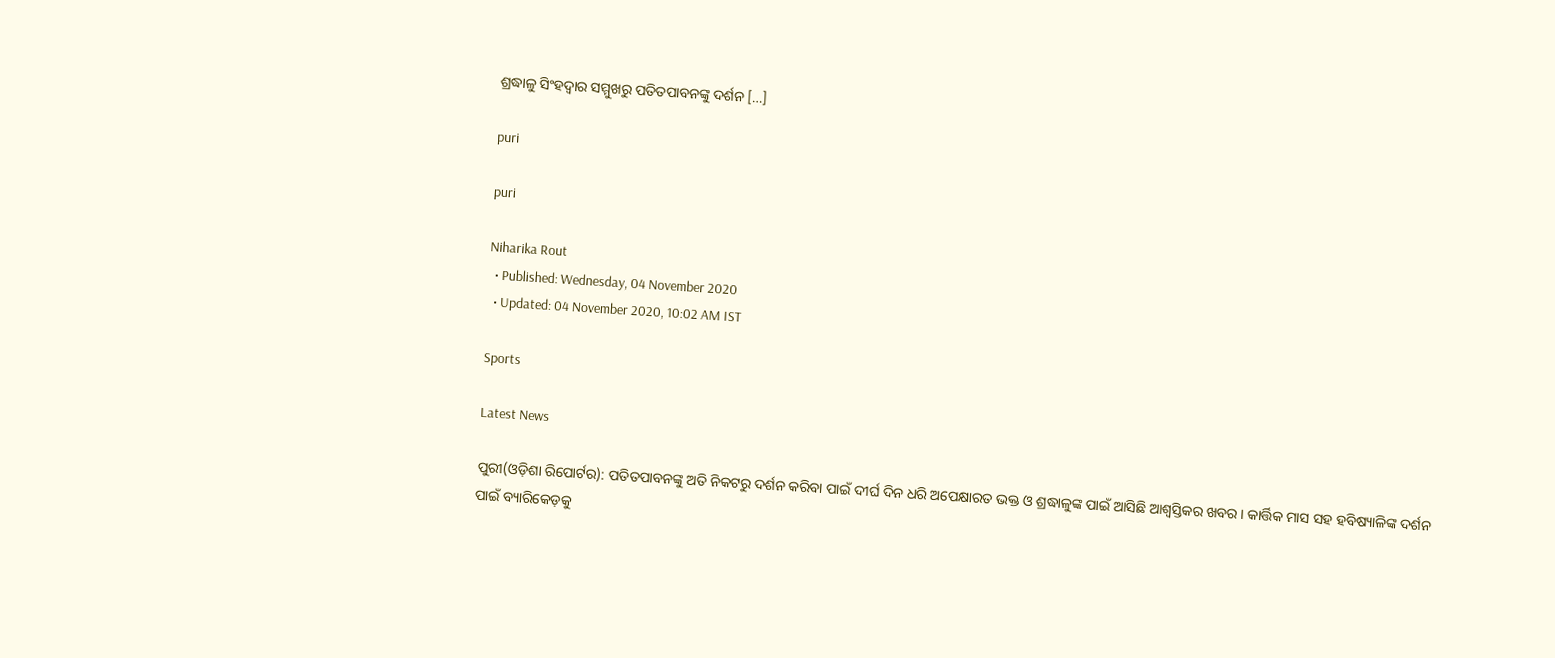ଶ୍ରଦ୍ଧାଳୁ ସିଂହଦ୍ୱାର ସମ୍ମୁଖରୁ ପତିତପାବନଙ୍କୁ ଦର୍ଶନ […]

puri

puri

Niharika Rout
  • Published: Wednesday, 04 November 2020
  • Updated: 04 November 2020, 10:02 AM IST

Sports

Latest News

ପୁରୀ(ଓଡ଼ିଶା ରିପୋର୍ଟର): ପତିତପାବନଙ୍କୁ ଅତି ନିକଟରୁ ଦର୍ଶନ କରିବା ପାଇଁ ଦୀର୍ଘ ଦିନ ଧରି ଅପେକ୍ଷାରତ ଭକ୍ତ ଓ ଶ୍ରଦ୍ଧାଳୁଙ୍କ ପାଇଁ ଆସିଛି ଆଶ୍ୱସ୍ତିକର ଖବର । କାର୍ତ୍ତିକ ମାସ ସହ ହବିଷ୍ୟାଳିଙ୍କ ଦର୍ଶନ ପାଇଁ ବ୍ୟାରିକେଡ଼କୁ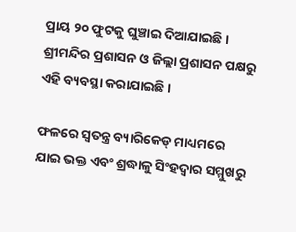ପ୍ରାୟ ୨୦ ଫୁଟକୁ ଘୁଞ୍ଚାଇ ଦିଆଯାଇଛି । ଶ୍ରୀମନ୍ଦିର ପ୍ରଶାସନ ଓ ଜିଲ୍ଲା ପ୍ରଶାସନ ପକ୍ଷରୁ ଏହି ବ୍ୟବସ୍ଥା କରାଯାଇଛି ।

ଫଳରେ ସ୍ୱତନ୍ତ୍ର ବ୍ୟାରିକେଡ୍ ମାଧ୍ୟମରେ ଯାଇ ଭକ୍ତ ଏବଂ ଶ୍ରଦ୍ଧାଳୁ ସିଂହଦ୍ୱାର ସମ୍ମୁଖରୁ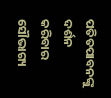ପତିତପାବନଙ୍କୁ ଦର୍ଶନ କରିବାର ସୌଭାଗ୍ୟ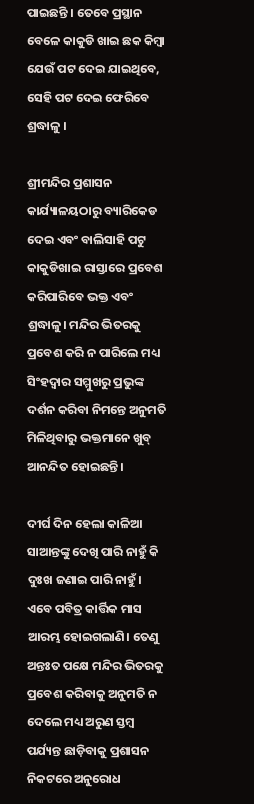ପାଇଛନ୍ତି । ତେବେ ପ୍ରସ୍ଥାନ ବେଳେ କାକୁଡି ଖାଇ ଛକ କିମ୍ବା ଯେଉଁ ପଟ ଦେଇ ଯାଇଥିବେ, ସେହି ପଟ ଦେଇ ଫେରିବେ ଶ୍ରଦ୍ଧାଳୁ ।

ଶ୍ରୀମନ୍ଦିର ପ୍ରଶାସନ କାର୍ଯ୍ୟାଳୟଠାରୁ ବ୍ୟାରିକେଡ ଦେଇ ଏବଂ ବାଲିସାହି ପଟୁ କାକୁଡିଖାଇ ରାସ୍ତାରେ ପ୍ରବେଶ କରିପାରିବେ ଭକ୍ତ ଏବଂ ଶ୍ରଦ୍ଧାଳୁ। ମନ୍ଦିର ଭିତରକୁ ପ୍ରବେଶ କରି ନ ପାରିଲେ ମଧ୍ୟ ସିଂହଦ୍ୱାର ସମ୍ମୁଖରୁ ପ୍ରଭୁଙ୍କ ଦର୍ଶନ କରିବା ନିମନ୍ତେ ଅନୁମତି ମିଳିଥିବାରୁ ଭକ୍ତମାନେ ଖୁବ୍‌ ଆନନ୍ଦିତ ହୋଇଛନ୍ତି।

ଦୀର୍ଘ ଦିନ ହେଲା କାଳିଆ ସାଆନ୍ତଙ୍କୁ ଦେଖି ପାରି ନାହୁଁ କି ଦୁଃଖ ଜଣାଇ ପାରି ନାହୁଁ। ଏବେ ପବିତ୍ର କାର୍ତ୍ତିକ ମାସ ଆରମ୍ଭ ହୋଇଗଲାଣି। ତେଣୁ ଅନ୍ତଃତ ପକ୍ଷେ ମନ୍ଦିର ଭିତରକୁ ପ୍ରବେଶ କରିବାକୁ ଅନୁମତି ନ ଦେଲେ ମଧ୍ୟ ଅରୁଣ ସ୍ତମ୍ବ ପର୍ଯ୍ୟନ୍ତ ଛାଡ଼ିବାକୁ ପ୍ରଶାସନ ନିକଟରେ ଅନୁରୋଧ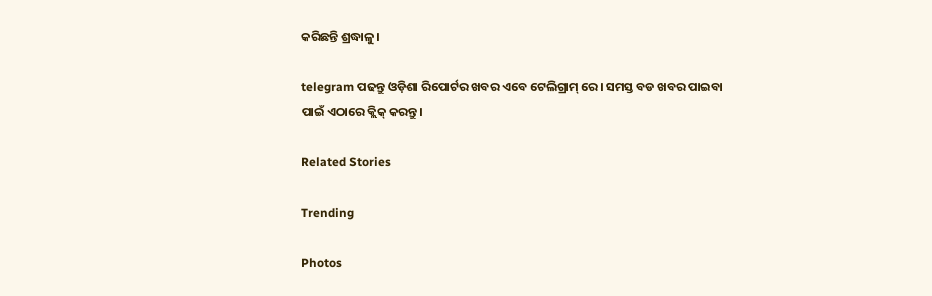କରିଛନ୍ତି ଶ୍ରଦ୍ଧାଳୁ।

telegram ପଢନ୍ତୁ ଓଡ଼ିଶା ରିପୋର୍ଟର ଖବର ଏବେ ଟେଲିଗ୍ରାମ୍ ରେ। ସମସ୍ତ ବଡ ଖବର ପାଇବା ପାଇଁ ଏଠାରେ କ୍ଲିକ୍ କରନ୍ତୁ।

Related Stories

Trending

Photos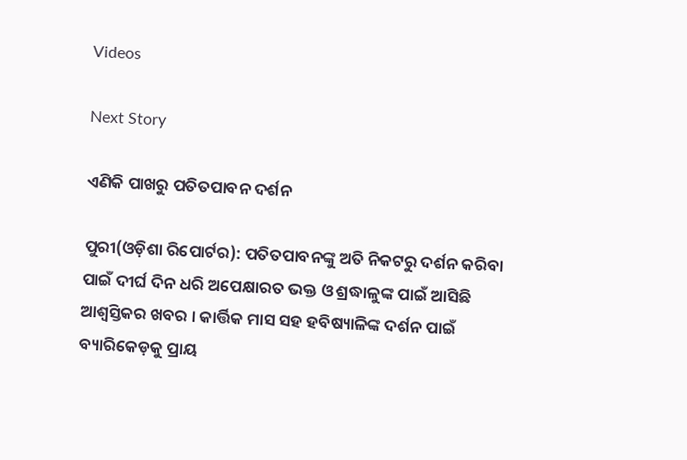Videos

Next Story

ଏଣିକି ପାଖରୁ ପତିତପାବନ ଦର୍ଶନ

ପୁରୀ(ଓଡ଼ିଶା ରିପୋର୍ଟର): ପତିତପାବନଙ୍କୁ ଅତି ନିକଟରୁ ଦର୍ଶନ କରିବା ପାଇଁ ଦୀର୍ଘ ଦିନ ଧରି ଅପେକ୍ଷାରତ ଭକ୍ତ ଓ ଶ୍ରଦ୍ଧାଳୁଙ୍କ ପାଇଁ ଆସିଛି ଆଶ୍ୱସ୍ତିକର ଖବର । କାର୍ତ୍ତିକ ମାସ ସହ ହବିଷ୍ୟାଳିଙ୍କ ଦର୍ଶନ ପାଇଁ ବ୍ୟାରିକେଡ଼କୁ ପ୍ରାୟ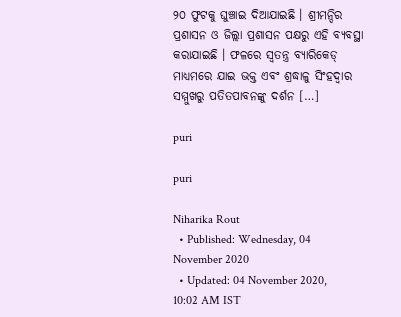୨୦ ଫୁଟକୁ ଘୁଞ୍ଚାଇ ଦିଆଯାଇଛି । ଶ୍ରୀମନ୍ଦିର ପ୍ରଶାସନ ଓ ଜିଲ୍ଲା ପ୍ରଶାସନ ପକ୍ଷରୁ ଏହି ବ୍ୟବସ୍ଥା କରାଯାଇଛି । ଫଳରେ ସ୍ୱତନ୍ତ୍ର ବ୍ୟାରିକେଡ୍ ମାଧ୍ୟମରେ ଯାଇ ଭକ୍ତ ଏବଂ ଶ୍ରଦ୍ଧାଳୁ ସିଂହଦ୍ୱାର ସମ୍ମୁଖରୁ ପତିତପାବନଙ୍କୁ ଦର୍ଶନ […]

puri

puri

Niharika Rout
  • Published: Wednesday, 04 November 2020
  • Updated: 04 November 2020, 10:02 AM IST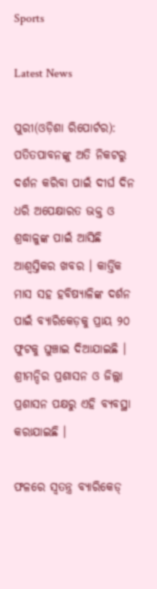Sports

Latest News

ପୁରୀ(ଓଡ଼ିଶା ରିପୋର୍ଟର): ପତିତପାବନଙ୍କୁ ଅତି ନିକଟରୁ ଦର୍ଶନ କରିବା ପାଇଁ ଦୀର୍ଘ ଦିନ ଧରି ଅପେକ୍ଷାରତ ଭକ୍ତ ଓ ଶ୍ରଦ୍ଧାଳୁଙ୍କ ପାଇଁ ଆସିଛି ଆଶ୍ୱସ୍ତିକର ଖବର । କାର୍ତ୍ତିକ ମାସ ସହ ହବିଷ୍ୟାଳିଙ୍କ ଦର୍ଶନ ପାଇଁ ବ୍ୟାରିକେଡ଼କୁ ପ୍ରାୟ ୨୦ ଫୁଟକୁ ଘୁଞ୍ଚାଇ ଦିଆଯାଇଛି । ଶ୍ରୀମନ୍ଦିର ପ୍ରଶାସନ ଓ ଜିଲ୍ଲା ପ୍ରଶାସନ ପକ୍ଷରୁ ଏହି ବ୍ୟବସ୍ଥା କରାଯାଇଛି ।

ଫଳରେ ସ୍ୱତନ୍ତ୍ର ବ୍ୟାରିକେଡ୍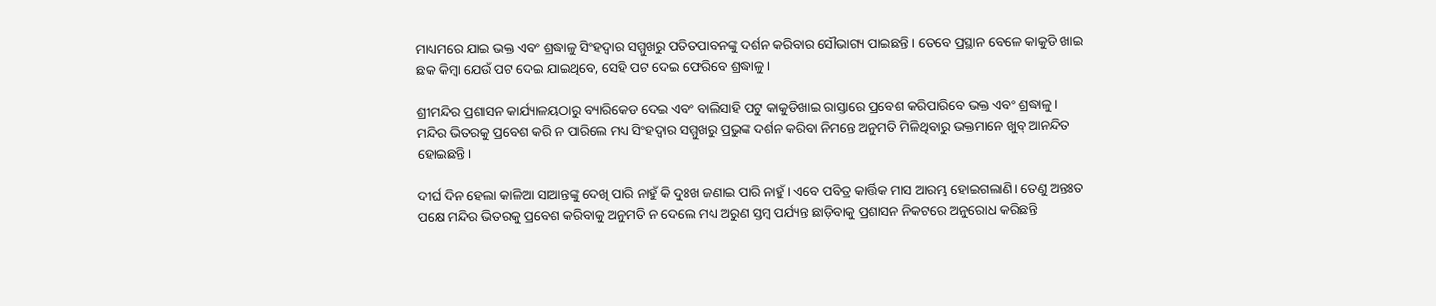ମାଧ୍ୟମରେ ଯାଇ ଭକ୍ତ ଏବଂ ଶ୍ରଦ୍ଧାଳୁ ସିଂହଦ୍ୱାର ସମ୍ମୁଖରୁ ପତିତପାବନଙ୍କୁ ଦର୍ଶନ କରିବାର ସୌଭାଗ୍ୟ ପାଇଛନ୍ତି । ତେବେ ପ୍ରସ୍ଥାନ ବେଳେ କାକୁଡି ଖାଇ ଛକ କିମ୍ବା ଯେଉଁ ପଟ ଦେଇ ଯାଇଥିବେ, ସେହି ପଟ ଦେଇ ଫେରିବେ ଶ୍ରଦ୍ଧାଳୁ ।

ଶ୍ରୀମନ୍ଦିର ପ୍ରଶାସନ କାର୍ଯ୍ୟାଳୟଠାରୁ ବ୍ୟାରିକେଡ ଦେଇ ଏବଂ ବାଲିସାହି ପଟୁ କାକୁଡିଖାଇ ରାସ୍ତାରେ ପ୍ରବେଶ କରିପାରିବେ ଭକ୍ତ ଏବଂ ଶ୍ରଦ୍ଧାଳୁ। ମନ୍ଦିର ଭିତରକୁ ପ୍ରବେଶ କରି ନ ପାରିଲେ ମଧ୍ୟ ସିଂହଦ୍ୱାର ସମ୍ମୁଖରୁ ପ୍ରଭୁଙ୍କ ଦର୍ଶନ କରିବା ନିମନ୍ତେ ଅନୁମତି ମିଳିଥିବାରୁ ଭକ୍ତମାନେ ଖୁବ୍‌ ଆନନ୍ଦିତ ହୋଇଛନ୍ତି।

ଦୀର୍ଘ ଦିନ ହେଲା କାଳିଆ ସାଆନ୍ତଙ୍କୁ ଦେଖି ପାରି ନାହୁଁ କି ଦୁଃଖ ଜଣାଇ ପାରି ନାହୁଁ। ଏବେ ପବିତ୍ର କାର୍ତ୍ତିକ ମାସ ଆରମ୍ଭ ହୋଇଗଲାଣି। ତେଣୁ ଅନ୍ତଃତ ପକ୍ଷେ ମନ୍ଦିର ଭିତରକୁ ପ୍ରବେଶ କରିବାକୁ ଅନୁମତି ନ ଦେଲେ ମଧ୍ୟ ଅରୁଣ ସ୍ତମ୍ବ ପର୍ଯ୍ୟନ୍ତ ଛାଡ଼ିବାକୁ ପ୍ରଶାସନ ନିକଟରେ ଅନୁରୋଧ କରିଛନ୍ତି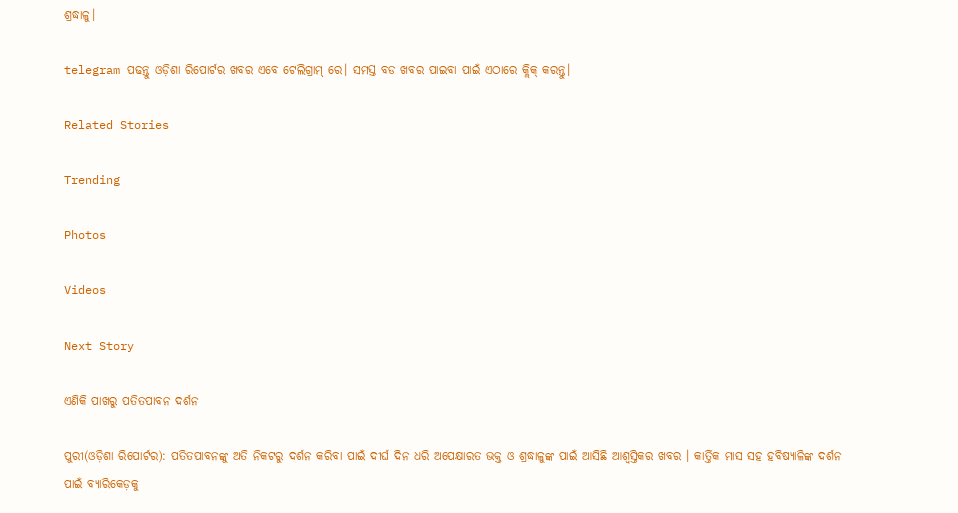ଶ୍ରଦ୍ଧାଳୁ।

telegram ପଢନ୍ତୁ ଓଡ଼ିଶା ରିପୋର୍ଟର ଖବର ଏବେ ଟେଲିଗ୍ରାମ୍ ରେ। ସମସ୍ତ ବଡ ଖବର ପାଇବା ପାଇଁ ଏଠାରେ କ୍ଲିକ୍ କରନ୍ତୁ।

Related Stories

Trending

Photos

Videos

Next Story

ଏଣିକି ପାଖରୁ ପତିତପାବନ ଦର୍ଶନ

ପୁରୀ(ଓଡ଼ିଶା ରିପୋର୍ଟର): ପତିତପାବନଙ୍କୁ ଅତି ନିକଟରୁ ଦର୍ଶନ କରିବା ପାଇଁ ଦୀର୍ଘ ଦିନ ଧରି ଅପେକ୍ଷାରତ ଭକ୍ତ ଓ ଶ୍ରଦ୍ଧାଳୁଙ୍କ ପାଇଁ ଆସିଛି ଆଶ୍ୱସ୍ତିକର ଖବର । କାର୍ତ୍ତିକ ମାସ ସହ ହବିଷ୍ୟାଳିଙ୍କ ଦର୍ଶନ ପାଇଁ ବ୍ୟାରିକେଡ଼କୁ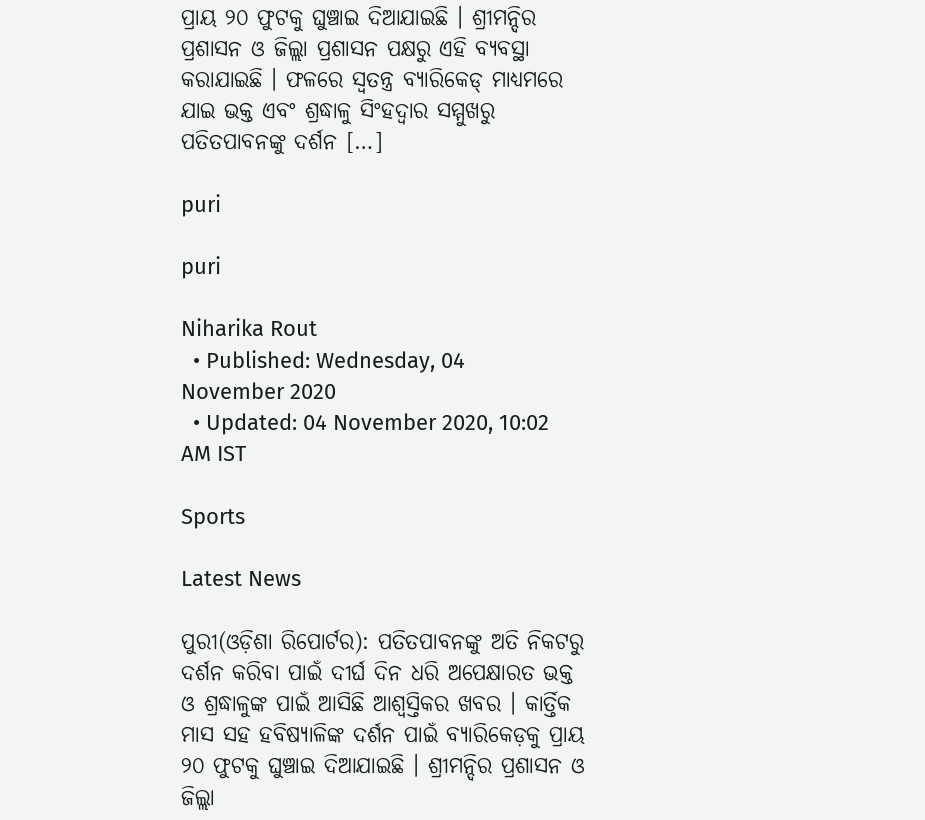ପ୍ରାୟ ୨୦ ଫୁଟକୁ ଘୁଞ୍ଚାଇ ଦିଆଯାଇଛି । ଶ୍ରୀମନ୍ଦିର ପ୍ରଶାସନ ଓ ଜିଲ୍ଲା ପ୍ରଶାସନ ପକ୍ଷରୁ ଏହି ବ୍ୟବସ୍ଥା କରାଯାଇଛି । ଫଳରେ ସ୍ୱତନ୍ତ୍ର ବ୍ୟାରିକେଡ୍ ମାଧ୍ୟମରେ ଯାଇ ଭକ୍ତ ଏବଂ ଶ୍ରଦ୍ଧାଳୁ ସିଂହଦ୍ୱାର ସମ୍ମୁଖରୁ ପତିତପାବନଙ୍କୁ ଦର୍ଶନ […]

puri

puri

Niharika Rout
  • Published: Wednesday, 04 November 2020
  • Updated: 04 November 2020, 10:02 AM IST

Sports

Latest News

ପୁରୀ(ଓଡ଼ିଶା ରିପୋର୍ଟର): ପତିତପାବନଙ୍କୁ ଅତି ନିକଟରୁ ଦର୍ଶନ କରିବା ପାଇଁ ଦୀର୍ଘ ଦିନ ଧରି ଅପେକ୍ଷାରତ ଭକ୍ତ ଓ ଶ୍ରଦ୍ଧାଳୁଙ୍କ ପାଇଁ ଆସିଛି ଆଶ୍ୱସ୍ତିକର ଖବର । କାର୍ତ୍ତିକ ମାସ ସହ ହବିଷ୍ୟାଳିଙ୍କ ଦର୍ଶନ ପାଇଁ ବ୍ୟାରିକେଡ଼କୁ ପ୍ରାୟ ୨୦ ଫୁଟକୁ ଘୁଞ୍ଚାଇ ଦିଆଯାଇଛି । ଶ୍ରୀମନ୍ଦିର ପ୍ରଶାସନ ଓ ଜିଲ୍ଲା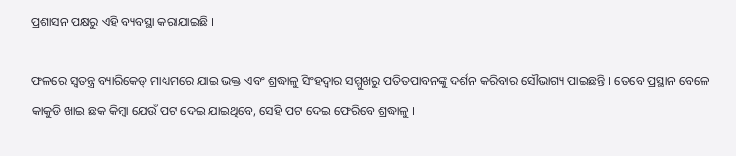ପ୍ରଶାସନ ପକ୍ଷରୁ ଏହି ବ୍ୟବସ୍ଥା କରାଯାଇଛି ।

ଫଳରେ ସ୍ୱତନ୍ତ୍ର ବ୍ୟାରିକେଡ୍ ମାଧ୍ୟମରେ ଯାଇ ଭକ୍ତ ଏବଂ ଶ୍ରଦ୍ଧାଳୁ ସିଂହଦ୍ୱାର ସମ୍ମୁଖରୁ ପତିତପାବନଙ୍କୁ ଦର୍ଶନ କରିବାର ସୌଭାଗ୍ୟ ପାଇଛନ୍ତି । ତେବେ ପ୍ରସ୍ଥାନ ବେଳେ କାକୁଡି ଖାଇ ଛକ କିମ୍ବା ଯେଉଁ ପଟ ଦେଇ ଯାଇଥିବେ, ସେହି ପଟ ଦେଇ ଫେରିବେ ଶ୍ରଦ୍ଧାଳୁ ।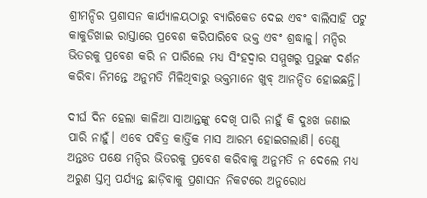ଶ୍ରୀମନ୍ଦିର ପ୍ରଶାସନ କାର୍ଯ୍ୟାଳୟଠାରୁ ବ୍ୟାରିକେଡ ଦେଇ ଏବଂ ବାଲିସାହି ପଟୁ କାକୁଡିଖାଇ ରାସ୍ତାରେ ପ୍ରବେଶ କରିପାରିବେ ଭକ୍ତ ଏବଂ ଶ୍ରଦ୍ଧାଳୁ। ମନ୍ଦିର ଭିତରକୁ ପ୍ରବେଶ କରି ନ ପାରିଲେ ମଧ୍ୟ ସିଂହଦ୍ୱାର ସମ୍ମୁଖରୁ ପ୍ରଭୁଙ୍କ ଦର୍ଶନ କରିବା ନିମନ୍ତେ ଅନୁମତି ମିଳିଥିବାରୁ ଭକ୍ତମାନେ ଖୁବ୍‌ ଆନନ୍ଦିତ ହୋଇଛନ୍ତି।

ଦୀର୍ଘ ଦିନ ହେଲା କାଳିଆ ସାଆନ୍ତଙ୍କୁ ଦେଖି ପାରି ନାହୁଁ କି ଦୁଃଖ ଜଣାଇ ପାରି ନାହୁଁ। ଏବେ ପବିତ୍ର କାର୍ତ୍ତିକ ମାସ ଆରମ୍ଭ ହୋଇଗଲାଣି। ତେଣୁ ଅନ୍ତଃତ ପକ୍ଷେ ମନ୍ଦିର ଭିତରକୁ ପ୍ରବେଶ କରିବାକୁ ଅନୁମତି ନ ଦେଲେ ମଧ୍ୟ ଅରୁଣ ସ୍ତମ୍ବ ପର୍ଯ୍ୟନ୍ତ ଛାଡ଼ିବାକୁ ପ୍ରଶାସନ ନିକଟରେ ଅନୁରୋଧ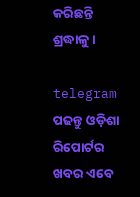କରିଛନ୍ତି ଶ୍ରଦ୍ଧାଳୁ।

telegram ପଢନ୍ତୁ ଓଡ଼ିଶା ରିପୋର୍ଟର ଖବର ଏବେ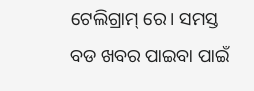ଟେଲିଗ୍ରାମ୍ ରେ। ସମସ୍ତ ବଡ ଖବର ପାଇବା ପାଇଁ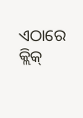ଏଠାରେ କ୍ଲିକ୍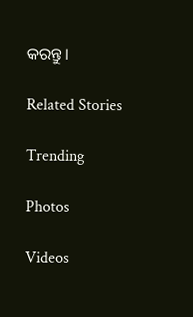କରନ୍ତୁ।

Related Stories

Trending

Photos

Videos